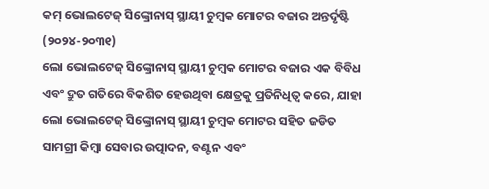କମ୍ ଭୋଲଟେଜ୍ ସିଙ୍କ୍ରୋନାସ୍ ସ୍ଥାୟୀ ଚୁମ୍ବକ ମୋଟର ବଜାର ଅନ୍ତର୍ଦୃଷ୍ଟି (୨୦୨୪-୨୦୩୧)
ଲୋ ଭୋଲଟେଜ୍ ସିଙ୍କ୍ରୋନାସ୍ ସ୍ଥାୟୀ ଚୁମ୍ବକ ମୋଟର ବଜାର ଏକ ବିବିଧ ଏବଂ ଦ୍ରୁତ ଗତିରେ ବିକଶିତ ହେଉଥିବା କ୍ଷେତ୍ରକୁ ପ୍ରତିନିଧିତ୍ୱ କରେ, ଯାହା ଲୋ ଭୋଲଟେଜ୍ ସିଙ୍କ୍ରୋନାସ୍ ସ୍ଥାୟୀ ଚୁମ୍ବକ ମୋଟର ସହିତ ଜଡିତ ସାମଗ୍ରୀ କିମ୍ବା ସେବାର ଉତ୍ପାଦନ, ବଣ୍ଟନ ଏବଂ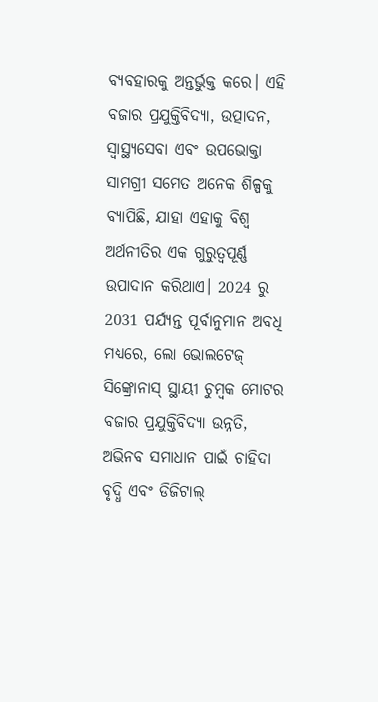ବ୍ୟବହାରକୁ ଅନ୍ତର୍ଭୁକ୍ତ କରେ। ଏହି ବଜାର ପ୍ରଯୁକ୍ତିବିଦ୍ୟା, ଉତ୍ପାଦନ, ସ୍ୱାସ୍ଥ୍ୟସେବା ଏବଂ ଉପଭୋକ୍ତା ସାମଗ୍ରୀ ସମେତ ଅନେକ ଶିଳ୍ପକୁ ବ୍ୟାପିଛି, ଯାହା ଏହାକୁ ବିଶ୍ୱ ଅର୍ଥନୀତିର ଏକ ଗୁରୁତ୍ୱପୂର୍ଣ୍ଣ ଉପାଦାନ କରିଥାଏ। 2024 ରୁ 2031 ପର୍ଯ୍ୟନ୍ତ ପୂର୍ବାନୁମାନ ଅବଧି ମଧ୍ୟରେ, ଲୋ ଭୋଲଟେଜ୍ ସିଙ୍କ୍ରୋନାସ୍ ସ୍ଥାୟୀ ଚୁମ୍ବକ ମୋଟର ବଜାର ପ୍ରଯୁକ୍ତିବିଦ୍ୟା ଉନ୍ନତି, ଅଭିନବ ସମାଧାନ ପାଇଁ ଚାହିଦା ବୃଦ୍ଧି ଏବଂ ଡିଜିଟାଲ୍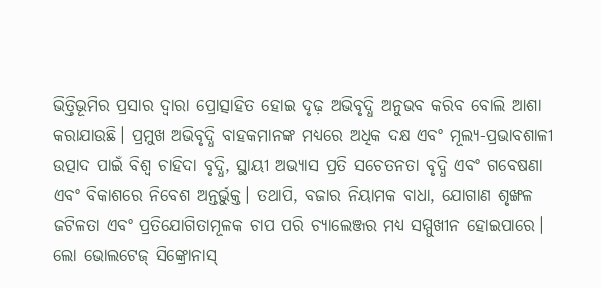ଭିତ୍ତିଭୂମିର ପ୍ରସାର ଦ୍ୱାରା ପ୍ରୋତ୍ସାହିତ ହୋଇ ଦୃଢ଼ ଅଭିବୃଦ୍ଧି ଅନୁଭବ କରିବ ବୋଲି ଆଶା କରାଯାଉଛି। ପ୍ରମୁଖ ଅଭିବୃଦ୍ଧି ବାହକମାନଙ୍କ ମଧ୍ୟରେ ଅଧିକ ଦକ୍ଷ ଏବଂ ମୂଲ୍ୟ-ପ୍ରଭାବଶାଳୀ ଉତ୍ପାଦ ପାଇଁ ବିଶ୍ୱ ଚାହିଦା ବୃଦ୍ଧି, ସ୍ଥାୟୀ ଅଭ୍ୟାସ ପ୍ରତି ସଚେତନତା ବୃଦ୍ଧି ଏବଂ ଗବେଷଣା ଏବଂ ବିକାଶରେ ନିବେଶ ଅନ୍ତର୍ଭୁକ୍ତ। ତଥାପି, ବଜାର ନିୟାମକ ବାଧା, ଯୋଗାଣ ଶୃଙ୍ଖଳ ଜଟିଳତା ଏବଂ ପ୍ରତିଯୋଗିତାମୂଳକ ଚାପ ପରି ଚ୍ୟାଲେଞ୍ଜର ମଧ୍ୟ ସମ୍ମୁଖୀନ ହୋଇପାରେ। ଲୋ ଭୋଲଟେଜ୍ ସିଙ୍କ୍ରୋନାସ୍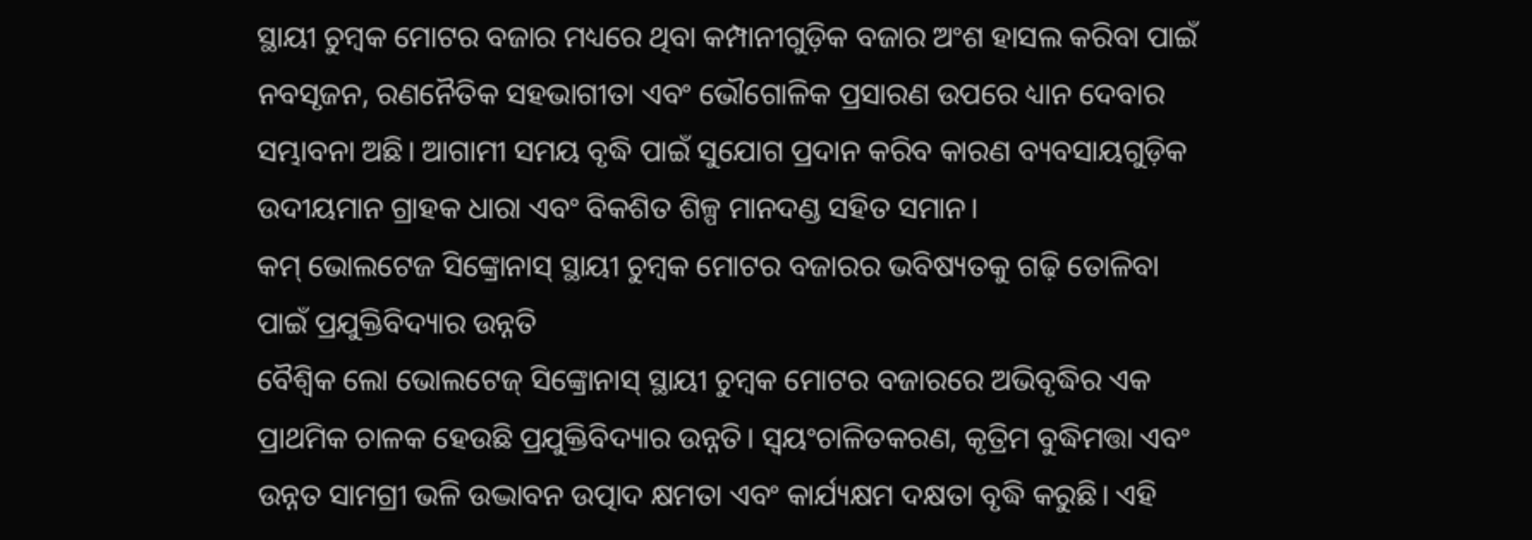ସ୍ଥାୟୀ ଚୁମ୍ବକ ମୋଟର ବଜାର ମଧ୍ୟରେ ଥିବା କମ୍ପାନୀଗୁଡ଼ିକ ବଜାର ଅଂଶ ହାସଲ କରିବା ପାଇଁ ନବସୃଜନ, ରଣନୈତିକ ସହଭାଗୀତା ଏବଂ ଭୌଗୋଳିକ ପ୍ରସାରଣ ଉପରେ ଧ୍ୟାନ ଦେବାର ସମ୍ଭାବନା ଅଛି। ଆଗାମୀ ସମୟ ବୃଦ୍ଧି ପାଇଁ ସୁଯୋଗ ପ୍ରଦାନ କରିବ କାରଣ ବ୍ୟବସାୟଗୁଡ଼ିକ ଉଦୀୟମାନ ଗ୍ରାହକ ଧାରା ଏବଂ ବିକଶିତ ଶିଳ୍ପ ମାନଦଣ୍ଡ ସହିତ ସମାନ।
କମ୍ ଭୋଲଟେଜ ସିଙ୍କ୍ରୋନାସ୍ ସ୍ଥାୟୀ ଚୁମ୍ବକ ମୋଟର ବଜାରର ଭବିଷ୍ୟତକୁ ଗଢ଼ି ତୋଳିବା ପାଇଁ ପ୍ରଯୁକ୍ତିବିଦ୍ୟାର ଉନ୍ନତି
ବୈଶ୍ୱିକ ଲୋ ଭୋଲଟେଜ୍ ସିଙ୍କ୍ରୋନାସ୍ ସ୍ଥାୟୀ ଚୁମ୍ବକ ମୋଟର ବଜାରରେ ଅଭିବୃଦ୍ଧିର ଏକ ପ୍ରାଥମିକ ଚାଳକ ହେଉଛି ପ୍ରଯୁକ୍ତିବିଦ୍ୟାର ଉନ୍ନତି। ସ୍ୱୟଂଚାଳିତକରଣ, କୃତ୍ରିମ ବୁଦ୍ଧିମତ୍ତା ଏବଂ ଉନ୍ନତ ସାମଗ୍ରୀ ଭଳି ଉଦ୍ଭାବନ ଉତ୍ପାଦ କ୍ଷମତା ଏବଂ କାର୍ଯ୍ୟକ୍ଷମ ଦକ୍ଷତା ବୃଦ୍ଧି କରୁଛି। ଏହି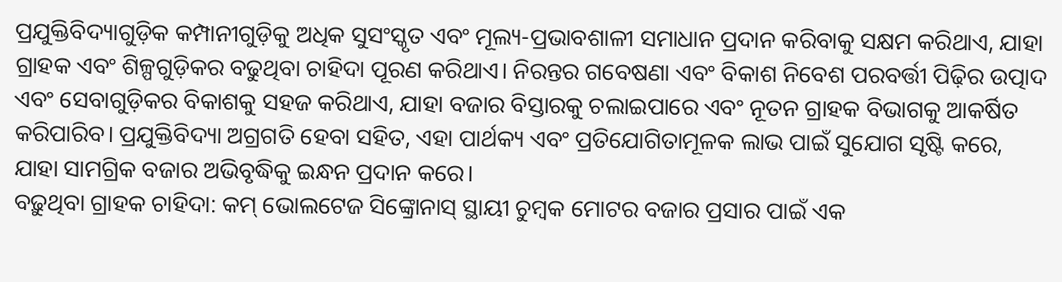ପ୍ରଯୁକ୍ତିବିଦ୍ୟାଗୁଡ଼ିକ କମ୍ପାନୀଗୁଡ଼ିକୁ ଅଧିକ ସୁସଂସ୍କୃତ ଏବଂ ମୂଲ୍ୟ-ପ୍ରଭାବଶାଳୀ ସମାଧାନ ପ୍ରଦାନ କରିବାକୁ ସକ୍ଷମ କରିଥାଏ, ଯାହା ଗ୍ରାହକ ଏବଂ ଶିଳ୍ପଗୁଡ଼ିକର ବଢୁଥିବା ଚାହିଦା ପୂରଣ କରିଥାଏ। ନିରନ୍ତର ଗବେଷଣା ଏବଂ ବିକାଶ ନିବେଶ ପରବର୍ତ୍ତୀ ପିଢ଼ିର ଉତ୍ପାଦ ଏବଂ ସେବାଗୁଡ଼ିକର ବିକାଶକୁ ସହଜ କରିଥାଏ, ଯାହା ବଜାର ବିସ୍ତାରକୁ ଚଲାଇପାରେ ଏବଂ ନୂତନ ଗ୍ରାହକ ବିଭାଗକୁ ଆକର୍ଷିତ କରିପାରିବ। ପ୍ରଯୁକ୍ତିବିଦ୍ୟା ଅଗ୍ରଗତି ହେବା ସହିତ, ଏହା ପାର୍ଥକ୍ୟ ଏବଂ ପ୍ରତିଯୋଗିତାମୂଳକ ଲାଭ ପାଇଁ ସୁଯୋଗ ସୃଷ୍ଟି କରେ, ଯାହା ସାମଗ୍ରିକ ବଜାର ଅଭିବୃଦ୍ଧିକୁ ଇନ୍ଧନ ପ୍ରଦାନ କରେ।
ବଢ଼ୁଥିବା ଗ୍ରାହକ ଚାହିଦା: କମ୍ ଭୋଲଟେଜ ସିଙ୍କ୍ରୋନାସ୍ ସ୍ଥାୟୀ ଚୁମ୍ବକ ମୋଟର ବଜାର ପ୍ରସାର ପାଇଁ ଏକ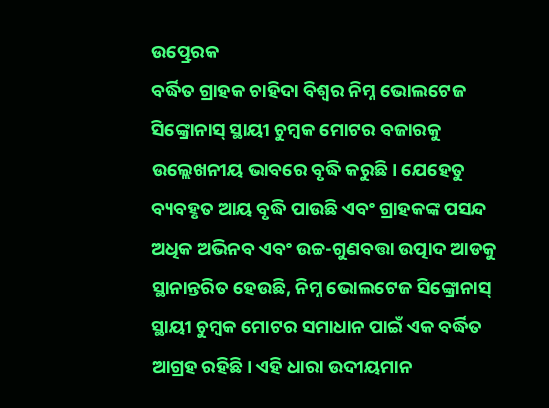ଉତ୍ପ୍ରେରକ
ବର୍ଦ୍ଧିତ ଗ୍ରାହକ ଚାହିଦା ବିଶ୍ୱର ନିମ୍ନ ଭୋଲଟେଜ ସିଙ୍କ୍ରୋନାସ୍ ସ୍ଥାୟୀ ଚୁମ୍ବକ ମୋଟର ବଜାରକୁ ଉଲ୍ଲେଖନୀୟ ଭାବରେ ବୃଦ୍ଧି କରୁଛି। ଯେହେତୁ ବ୍ୟବହୃତ ଆୟ ବୃଦ୍ଧି ପାଉଛି ଏବଂ ଗ୍ରାହକଙ୍କ ପସନ୍ଦ ଅଧିକ ଅଭିନବ ଏବଂ ଉଚ୍ଚ-ଗୁଣବତ୍ତା ଉତ୍ପାଦ ଆଡକୁ ସ୍ଥାନାନ୍ତରିତ ହେଉଛି, ନିମ୍ନ ଭୋଲଟେଜ ସିଙ୍କ୍ରୋନାସ୍ ସ୍ଥାୟୀ ଚୁମ୍ବକ ମୋଟର ସମାଧାନ ପାଇଁ ଏକ ବର୍ଦ୍ଧିତ ଆଗ୍ରହ ରହିଛି। ଏହି ଧାରା ଉଦୀୟମାନ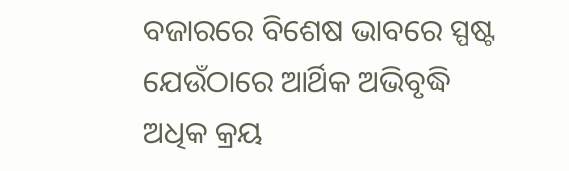ବଜାରରେ ବିଶେଷ ଭାବରେ ସ୍ପଷ୍ଟ ଯେଉଁଠାରେ ଆର୍ଥିକ ଅଭିବୃଦ୍ଧି ଅଧିକ କ୍ରୟ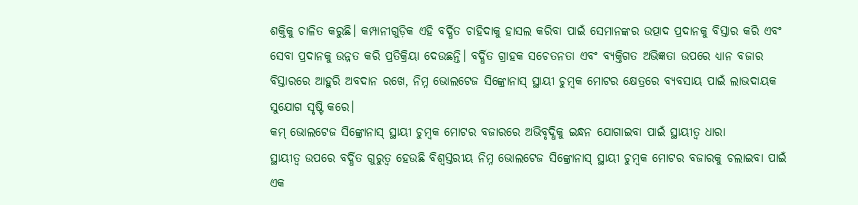ଶକ୍ତିକୁ ଚାଳିତ କରୁଛି। କମ୍ପାନୀଗୁଡ଼ିକ ଏହି ବର୍ଦ୍ଧିତ ଚାହିଦାକୁ ହାସଲ କରିବା ପାଇଁ ସେମାନଙ୍କର ଉତ୍ପାଦ ପ୍ରଦାନକୁ ବିସ୍ତାର କରି ଏବଂ ସେବା ପ୍ରଦାନକୁ ଉନ୍ନତ କରି ପ୍ରତିକ୍ରିୟା ଦେଉଛନ୍ତି। ବର୍ଦ୍ଧିତ ଗ୍ରାହକ ସଚେତନତା ଏବଂ ବ୍ୟକ୍ତିଗତ ଅଭିଜ୍ଞତା ଉପରେ ଧ୍ୟାନ ବଜାର ବିସ୍ତାରରେ ଆହୁରି ଅବଦାନ ରଖେ, ନିମ୍ନ ଭୋଲଟେଜ ସିଙ୍କ୍ରୋନାସ୍ ସ୍ଥାୟୀ ଚୁମ୍ବକ ମୋଟର କ୍ଷେତ୍ରରେ ବ୍ୟବସାୟ ପାଇଁ ଲାଭଦାୟକ ସୁଯୋଗ ସୃଷ୍ଟି କରେ।
କମ୍ ଭୋଲଟେଜ ସିଙ୍କ୍ରୋନାସ୍ ସ୍ଥାୟୀ ଚୁମ୍ବକ ମୋଟର ବଜାରରେ ଅଭିବୃଦ୍ଧିକୁ ଇନ୍ଧନ ଯୋଗାଇବା ପାଇଁ ସ୍ଥାୟୀତ୍ୱ ଧାରା
ସ୍ଥାୟୀତ୍ୱ ଉପରେ ବର୍ଦ୍ଧିତ ଗୁରୁତ୍ୱ ହେଉଛି ବିଶ୍ୱସ୍ତରୀୟ ନିମ୍ନ ଭୋଲଟେଜ ସିଙ୍କ୍ରୋନାସ୍ ସ୍ଥାୟୀ ଚୁମ୍ବକ ମୋଟର ବଜାରକୁ ଚଲାଇବା ପାଇଁ ଏକ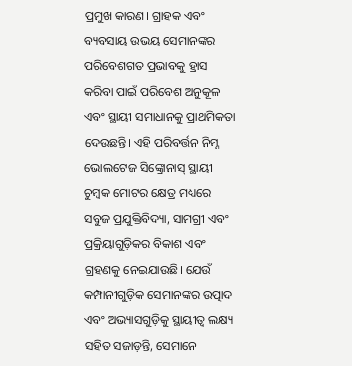ପ୍ରମୁଖ କାରଣ। ଗ୍ରାହକ ଏବଂ ବ୍ୟବସାୟ ଉଭୟ ସେମାନଙ୍କର ପରିବେଶଗତ ପ୍ରଭାବକୁ ହ୍ରାସ କରିବା ପାଇଁ ପରିବେଶ ଅନୁକୂଳ ଏବଂ ସ୍ଥାୟୀ ସମାଧାନକୁ ପ୍ରାଥମିକତା ଦେଉଛନ୍ତି। ଏହି ପରିବର୍ତ୍ତନ ନିମ୍ନ ଭୋଲଟେଜ ସିଙ୍କ୍ରୋନାସ୍ ସ୍ଥାୟୀ ଚୁମ୍ବକ ମୋଟର କ୍ଷେତ୍ର ମଧ୍ୟରେ ସବୁଜ ପ୍ରଯୁକ୍ତିବିଦ୍ୟା, ସାମଗ୍ରୀ ଏବଂ ପ୍ରକ୍ରିୟାଗୁଡ଼ିକର ବିକାଶ ଏବଂ ଗ୍ରହଣକୁ ନେଇଯାଉଛି। ଯେଉଁ କମ୍ପାନୀଗୁଡ଼ିକ ସେମାନଙ୍କର ଉତ୍ପାଦ ଏବଂ ଅଭ୍ୟାସଗୁଡ଼ିକୁ ସ୍ଥାୟୀତ୍ୱ ଲକ୍ଷ୍ୟ ସହିତ ସଜାଡ଼ନ୍ତି, ସେମାନେ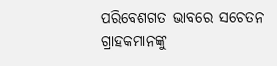ପରିବେଶଗତ ଭାବରେ ସଚେତନ ଗ୍ରାହକମାନଙ୍କୁ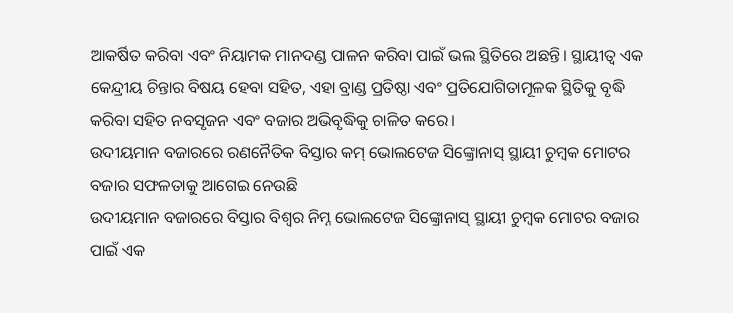ଆକର୍ଷିତ କରିବା ଏବଂ ନିୟାମକ ମାନଦଣ୍ଡ ପାଳନ କରିବା ପାଇଁ ଭଲ ସ୍ଥିତିରେ ଅଛନ୍ତି। ସ୍ଥାୟୀତ୍ୱ ଏକ କେନ୍ଦ୍ରୀୟ ଚିନ୍ତାର ବିଷୟ ହେବା ସହିତ, ଏହା ବ୍ରାଣ୍ଡ ପ୍ରତିଷ୍ଠା ଏବଂ ପ୍ରତିଯୋଗିତାମୂଳକ ସ୍ଥିତିକୁ ବୃଦ୍ଧି କରିବା ସହିତ ନବସୃଜନ ଏବଂ ବଜାର ଅଭିବୃଦ୍ଧିକୁ ଚାଳିତ କରେ।
ଉଦୀୟମାନ ବଜାରରେ ରଣନୈତିକ ବିସ୍ତାର କମ୍ ଭୋଲଟେଜ ସିଙ୍କ୍ରୋନାସ୍ ସ୍ଥାୟୀ ଚୁମ୍ବକ ମୋଟର ବଜାର ସଫଳତାକୁ ଆଗେଇ ନେଉଛି
ଉଦୀୟମାନ ବଜାରରେ ବିସ୍ତାର ବିଶ୍ୱର ନିମ୍ନ ଭୋଲଟେଜ ସିଙ୍କ୍ରୋନାସ୍ ସ୍ଥାୟୀ ଚୁମ୍ବକ ମୋଟର ବଜାର ପାଇଁ ଏକ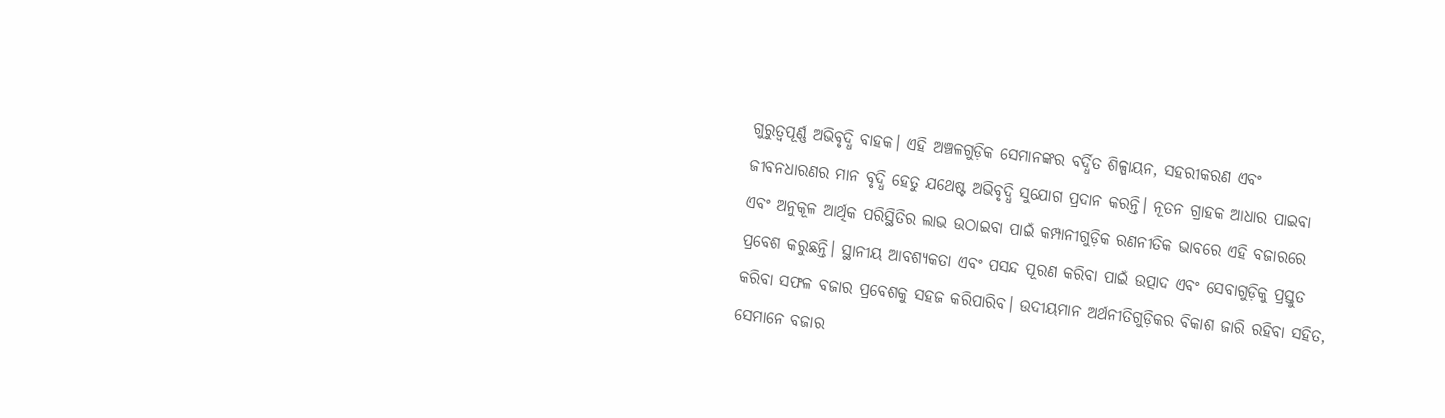ଗୁରୁତ୍ୱପୂର୍ଣ୍ଣ ଅଭିବୃଦ୍ଧି ବାହକ। ଏହି ଅଞ୍ଚଳଗୁଡ଼ିକ ସେମାନଙ୍କର ବର୍ଦ୍ଧିତ ଶିଳ୍ପାୟନ, ସହରୀକରଣ ଏବଂ ଜୀବନଧାରଣର ମାନ ବୃଦ୍ଧି ହେତୁ ଯଥେଷ୍ଟ ଅଭିବୃଦ୍ଧି ସୁଯୋଗ ପ୍ରଦାନ କରନ୍ତି। ନୂତନ ଗ୍ରାହକ ଆଧାର ପାଇବା ଏବଂ ଅନୁକୂଳ ଆର୍ଥିକ ପରିସ୍ଥିତିର ଲାଭ ଉଠାଇବା ପାଇଁ କମ୍ପାନୀଗୁଡ଼ିକ ରଣନୀତିକ ଭାବରେ ଏହି ବଜାରରେ ପ୍ରବେଶ କରୁଛନ୍ତି। ସ୍ଥାନୀୟ ଆବଶ୍ୟକତା ଏବଂ ପସନ୍ଦ ପୂରଣ କରିବା ପାଇଁ ଉତ୍ପାଦ ଏବଂ ସେବାଗୁଡ଼ିକୁ ପ୍ରସ୍ତୁତ କରିବା ସଫଳ ବଜାର ପ୍ରବେଶକୁ ସହଜ କରିପାରିବ। ଉଦୀୟମାନ ଅର୍ଥନୀତିଗୁଡ଼ିକର ବିକାଶ ଜାରି ରହିବା ସହିତ, ସେମାନେ ବଜାର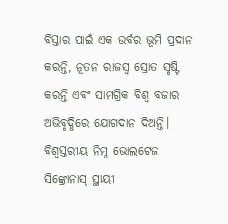ବିସ୍ତାର ପାଇଁ ଏକ ଉର୍ବର ଭୂମି ପ୍ରଦାନ କରନ୍ତି, ନୂତନ ରାଜସ୍ୱ ସ୍ରୋତ ସୃଷ୍ଟି କରନ୍ତି ଏବଂ ସାମଗ୍ରିକ ବିଶ୍ୱ ବଜାର ଅଭିବୃଦ୍ଧିରେ ଯୋଗଦାନ ଦିଅନ୍ତି।
ବିଶ୍ୱସ୍ତରୀୟ ନିମ୍ନ ଭୋଲଟେଜ ସିଙ୍କ୍ରୋନାସ୍ ସ୍ଥାୟୀ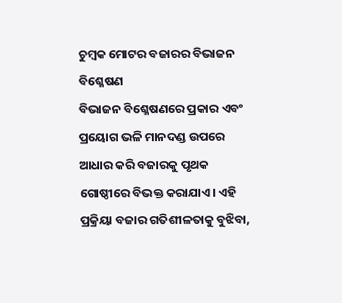ଚୁମ୍ବକ ମୋଟର ବଜାରର ବିଭାଜନ ବିଶ୍ଳେଷଣ
ବିଭାଜନ ବିଶ୍ଳେଷଣରେ ପ୍ରକାର ଏବଂ ପ୍ରୟୋଗ ଭଳି ମାନଦଣ୍ଡ ଉପରେ ଆଧାର କରି ବଜାରକୁ ପୃଥକ ଗୋଷ୍ଠୀରେ ବିଭକ୍ତ କରାଯାଏ। ଏହି ପ୍ରକ୍ରିୟା ବଜାର ଗତିଶୀଳତାକୁ ବୁଝିବା,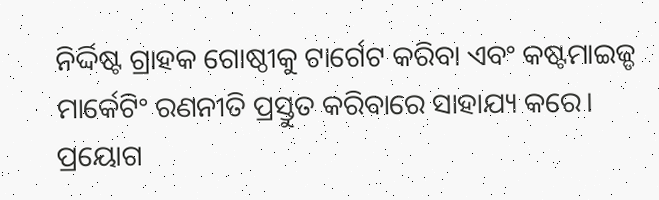ନିର୍ଦ୍ଦିଷ୍ଟ ଗ୍ରାହକ ଗୋଷ୍ଠୀକୁ ଟାର୍ଗେଟ କରିବା ଏବଂ କଷ୍ଟମାଇଜ୍ଡ ମାର୍କେଟିଂ ରଣନୀତି ପ୍ରସ୍ତୁତ କରିବାରେ ସାହାଯ୍ୟ କରେ।
ପ୍ରୟୋଗ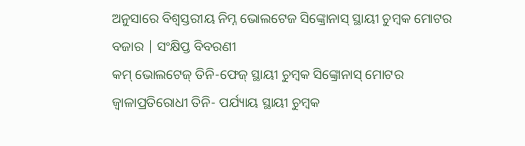ଅନୁସାରେ ବିଶ୍ୱସ୍ତରୀୟ ନିମ୍ନ ଭୋଲଟେଜ ସିଙ୍କ୍ରୋନାସ୍ ସ୍ଥାୟୀ ଚୁମ୍ବକ ମୋଟର ବଜାର | ସଂକ୍ଷିପ୍ତ ବିବରଣୀ
କମ୍ ଭୋଲଟେଜ୍ ତିନି-ଫେଜ୍ ସ୍ଥାୟୀ ଚୁମ୍ବକ ସିଙ୍କ୍ରୋନାସ୍ ମୋଟର
ଜ୍ୱାଳାପ୍ରତିରୋଧୀ ତିନି- ପର୍ଯ୍ୟାୟ ସ୍ଥାୟୀ ଚୁମ୍ବକ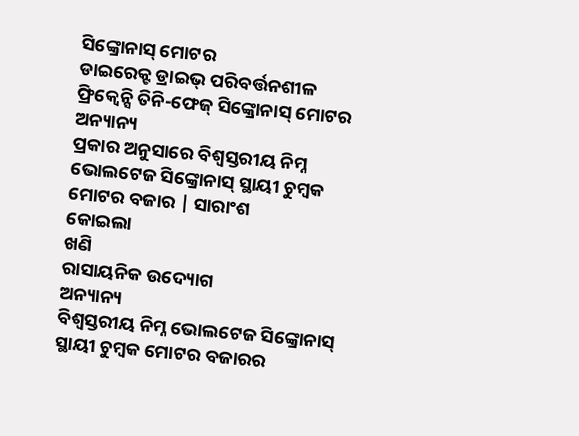ସିଙ୍କ୍ରୋନାସ୍ ମୋଟର
ଡାଇରେକ୍ଟ ଡ୍ରାଇଭ୍ ପରିବର୍ତ୍ତନଶୀଳ ଫ୍ରିକ୍ୱେନ୍ସି ତିନି-ଫେଜ୍ ସିଙ୍କ୍ରୋନାସ୍ ମୋଟର
ଅନ୍ୟାନ୍ୟ
ପ୍ରକାର ଅନୁସାରେ ବିଶ୍ୱସ୍ତରୀୟ ନିମ୍ନ ଭୋଲଟେଜ ସିଙ୍କ୍ରୋନାସ୍ ସ୍ଥାୟୀ ଚୁମ୍ବକ ମୋଟର ବଜାର | ସାରାଂଶ
କୋଇଲା
ଖଣି
ରାସାୟନିକ ଉଦ୍ୟୋଗ
ଅନ୍ୟାନ୍ୟ
ବିଶ୍ୱସ୍ତରୀୟ ନିମ୍ନ ଭୋଲଟେଜ ସିଙ୍କ୍ରୋନାସ୍ ସ୍ଥାୟୀ ଚୁମ୍ବକ ମୋଟର ବଜାରର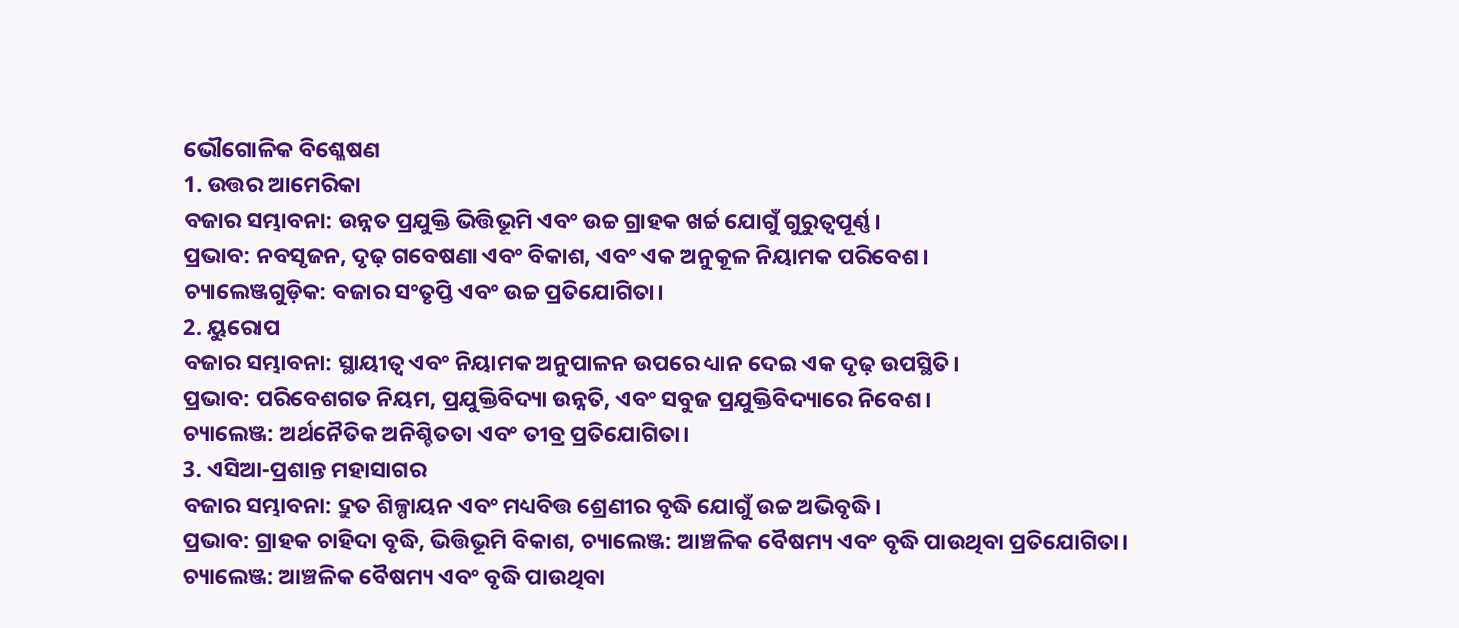ଭୌଗୋଳିକ ବିଶ୍ଳେଷଣ
1. ଉତ୍ତର ଆମେରିକା
ବଜାର ସମ୍ଭାବନା: ଉନ୍ନତ ପ୍ରଯୁକ୍ତି ଭିତ୍ତିଭୂମି ଏବଂ ଉଚ୍ଚ ଗ୍ରାହକ ଖର୍ଚ୍ଚ ଯୋଗୁଁ ଗୁରୁତ୍ୱପୂର୍ଣ୍ଣ।
ପ୍ରଭାବ: ନବସୃଜନ, ଦୃଢ଼ ଗବେଷଣା ଏବଂ ବିକାଶ, ଏବଂ ଏକ ଅନୁକୂଳ ନିୟାମକ ପରିବେଶ।
ଚ୍ୟାଲେଞ୍ଜଗୁଡ଼ିକ: ବଜାର ସଂତୃପ୍ତି ଏବଂ ଉଚ୍ଚ ପ୍ରତିଯୋଗିତା।
2. ୟୁରୋପ
ବଜାର ସମ୍ଭାବନା: ସ୍ଥାୟୀତ୍ୱ ଏବଂ ନିୟାମକ ଅନୁପାଳନ ଉପରେ ଧ୍ୟାନ ଦେଇ ଏକ ଦୃଢ଼ ଉପସ୍ଥିତି।
ପ୍ରଭାବ: ପରିବେଶଗତ ନିୟମ, ପ୍ରଯୁକ୍ତିବିଦ୍ୟା ଉନ୍ନତି, ଏବଂ ସବୁଜ ପ୍ରଯୁକ୍ତିବିଦ୍ୟାରେ ନିବେଶ।
ଚ୍ୟାଲେଞ୍ଜ: ଅର୍ଥନୈତିକ ଅନିଶ୍ଚିତତା ଏବଂ ତୀବ୍ର ପ୍ରତିଯୋଗିତା।
3. ଏସିଆ-ପ୍ରଶାନ୍ତ ମହାସାଗର
ବଜାର ସମ୍ଭାବନା: ଦ୍ରୁତ ଶିଳ୍ପାୟନ ଏବଂ ମଧ୍ୟବିତ୍ତ ଶ୍ରେଣୀର ବୃଦ୍ଧି ଯୋଗୁଁ ଉଚ୍ଚ ଅଭିବୃଦ୍ଧି।
ପ୍ରଭାବ: ଗ୍ରାହକ ଚାହିଦା ବୃଦ୍ଧି, ଭିତ୍ତିଭୂମି ବିକାଶ, ଚ୍ୟାଲେଞ୍ଜ: ଆଞ୍ଚଳିକ ବୈଷମ୍ୟ ଏବଂ ବୃଦ୍ଧି ପାଉଥିବା ପ୍ରତିଯୋଗିତା।
ଚ୍ୟାଲେଞ୍ଜ: ଆଞ୍ଚଳିକ ବୈଷମ୍ୟ ଏବଂ ବୃଦ୍ଧି ପାଉଥିବା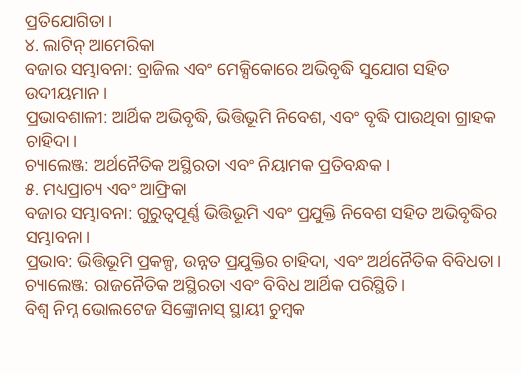ପ୍ରତିଯୋଗିତା।
୪. ଲାଟିନ୍ ଆମେରିକା
ବଜାର ସମ୍ଭାବନା: ବ୍ରାଜିଲ ଏବଂ ମେକ୍ସିକୋରେ ଅଭିବୃଦ୍ଧି ସୁଯୋଗ ସହିତ ଉଦୀୟମାନ।
ପ୍ରଭାବଶାଳୀ: ଆର୍ଥିକ ଅଭିବୃଦ୍ଧି, ଭିତ୍ତିଭୂମି ନିବେଶ, ଏବଂ ବୃଦ୍ଧି ପାଉଥିବା ଗ୍ରାହକ ଚାହିଦା।
ଚ୍ୟାଲେଞ୍ଜ: ଅର୍ଥନୈତିକ ଅସ୍ଥିରତା ଏବଂ ନିୟାମକ ପ୍ରତିବନ୍ଧକ।
୫. ମଧ୍ୟପ୍ରାଚ୍ୟ ଏବଂ ଆଫ୍ରିକା
ବଜାର ସମ୍ଭାବନା: ଗୁରୁତ୍ୱପୂର୍ଣ୍ଣ ଭିତ୍ତିଭୂମି ଏବଂ ପ୍ରଯୁକ୍ତି ନିବେଶ ସହିତ ଅଭିବୃଦ୍ଧିର ସମ୍ଭାବନା।
ପ୍ରଭାବ: ଭିତ୍ତିଭୂମି ପ୍ରକଳ୍ପ, ଉନ୍ନତ ପ୍ରଯୁକ୍ତିର ଚାହିଦା, ଏବଂ ଅର୍ଥନୈତିକ ବିବିଧତା।
ଚ୍ୟାଲେଞ୍ଜ: ରାଜନୈତିକ ଅସ୍ଥିରତା ଏବଂ ବିବିଧ ଆର୍ଥିକ ପରିସ୍ଥିତି।
ବିଶ୍ୱ ନିମ୍ନ ଭୋଲଟେଜ ସିଙ୍କ୍ରୋନାସ୍ ସ୍ଥାୟୀ ଚୁମ୍ବକ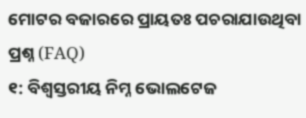ମୋଟର ବଜାରରେ ପ୍ରାୟତଃ ପଚରାଯାଉଥିବା ପ୍ରଶ୍ନ (FAQ)
୧: ବିଶ୍ୱସ୍ତରୀୟ ନିମ୍ନ ଭୋଲଟେଜ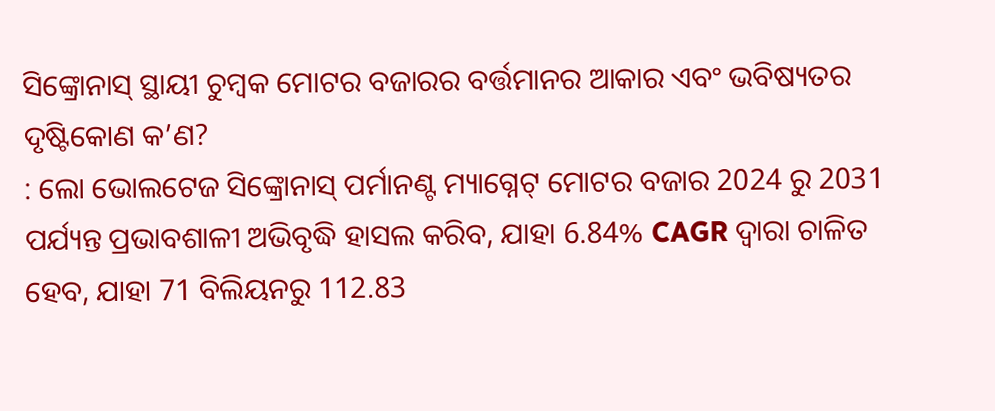ସିଙ୍କ୍ରୋନାସ୍ ସ୍ଥାୟୀ ଚୁମ୍ବକ ମୋଟର ବଜାରର ବର୍ତ୍ତମାନର ଆକାର ଏବଂ ଭବିଷ୍ୟତର ଦୃଷ୍ଟିକୋଣ କ’ଣ?
: ଲୋ ଭୋଲଟେଜ ସିଙ୍କ୍ରୋନାସ୍ ପର୍ମାନଣ୍ଟ ମ୍ୟାଗ୍ନେଟ୍ ମୋଟର ବଜାର 2024 ରୁ 2031 ପର୍ଯ୍ୟନ୍ତ ପ୍ରଭାବଶାଳୀ ଅଭିବୃଦ୍ଧି ହାସଲ କରିବ, ଯାହା 6.84% CAGR ଦ୍ୱାରା ଚାଳିତ ହେବ, ଯାହା 71 ବିଲିୟନରୁ 112.83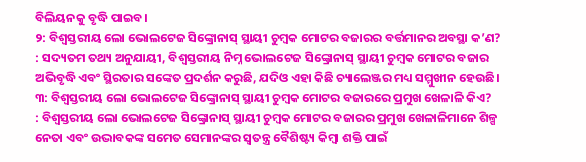ବିଲିୟନକୁ ବୃଦ୍ଧି ପାଇବ।
୨: ବିଶ୍ୱସ୍ତରୀୟ ଲୋ ଭୋଲଟେଜ ସିଙ୍କ୍ରୋନାସ୍ ସ୍ଥାୟୀ ଚୁମ୍ବକ ମୋଟର ବଜାରର ବର୍ତ୍ତମାନର ଅବସ୍ଥା କ’ଣ?
: ସଦ୍ୟତମ ତଥ୍ୟ ଅନୁଯାୟୀ, ବିଶ୍ୱସ୍ତରୀୟ ନିମ୍ନ ଭୋଲଟେଜ ସିଙ୍କ୍ରୋନାସ୍ ସ୍ଥାୟୀ ଚୁମ୍ବକ ମୋଟର ବଜାର ଅଭିବୃଦ୍ଧି ଏବଂ ସ୍ଥିରତାର ସଙ୍କେତ ପ୍ରଦର୍ଶନ କରୁଛି, ଯଦିଓ ଏହା କିଛି ଚ୍ୟାଲେଞ୍ଜର ମଧ୍ୟ ସମ୍ମୁଖୀନ ହେଉଛି।
୩: ବିଶ୍ୱସ୍ତରୀୟ ଲୋ ଭୋଲଟେଜ ସିଙ୍କ୍ରୋନାସ୍ ସ୍ଥାୟୀ ଚୁମ୍ବକ ମୋଟର ବଜାରରେ ପ୍ରମୁଖ ଖେଳାଳି କିଏ?
: ବିଶ୍ୱସ୍ତରୀୟ ଲୋ ଭୋଲଟେଜ ସିଙ୍କ୍ରୋନାସ୍ ସ୍ଥାୟୀ ଚୁମ୍ବକ ମୋଟର ବଜାରର ପ୍ରମୁଖ ଖେଳାଳିମାନେ ଶିଳ୍ପ ନେତା ଏବଂ ଉଦ୍ଭାବକଙ୍କ ସମେତ ସେମାନଙ୍କର ସ୍ୱତନ୍ତ୍ର ବୈଶିଷ୍ଟ୍ୟ କିମ୍ବା ଶକ୍ତି ପାଇଁ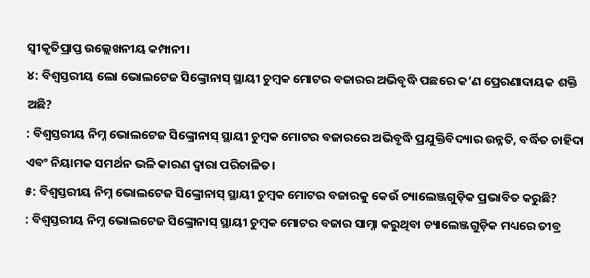ସ୍ୱୀକୃତିପ୍ରାପ୍ତ ଉଲ୍ଲେଖନୀୟ କମ୍ପାନୀ।
୪: ବିଶ୍ୱସ୍ତରୀୟ ଲୋ ଭୋଲଟେଜ ସିଙ୍କ୍ରୋନାସ୍ ସ୍ଥାୟୀ ଚୁମ୍ବକ ମୋଟର ବଜାରର ଅଭିବୃଦ୍ଧି ପଛରେ କ’ଣ ପ୍ରେରଣାଦାୟକ ଶକ୍ତି ଅଛି?
: ବିଶ୍ୱସ୍ତରୀୟ ନିମ୍ନ ଭୋଲଟେଜ ସିଙ୍କ୍ରୋନାସ୍ ସ୍ଥାୟୀ ଚୁମ୍ବକ ମୋଟର ବଜାରରେ ଅଭିବୃଦ୍ଧି ପ୍ରଯୁକ୍ତିବିଦ୍ୟାର ଉନ୍ନତି, ବର୍ଦ୍ଧିତ ଚାହିଦା ଏବଂ ନିୟାମକ ସମର୍ଥନ ଭଳି କାରଣ ଦ୍ୱାରା ପରିଚାଳିତ।
୫: ବିଶ୍ୱସ୍ତରୀୟ ନିମ୍ନ ଭୋଲଟେଜ ସିଙ୍କ୍ରୋନାସ୍ ସ୍ଥାୟୀ ଚୁମ୍ବକ ମୋଟର ବଜାରକୁ କେଉଁ ଚ୍ୟାଲେଞ୍ଜଗୁଡ଼ିକ ପ୍ରଭାବିତ କରୁଛି?
: ବିଶ୍ୱସ୍ତରୀୟ ନିମ୍ନ ଭୋଲଟେଜ ସିଙ୍କ୍ରୋନାସ୍ ସ୍ଥାୟୀ ଚୁମ୍ବକ ମୋଟର ବଜାର ସାମ୍ନା କରୁଥିବା ଚ୍ୟାଲେଞ୍ଜଗୁଡ଼ିକ ମଧ୍ୟରେ ତୀବ୍ର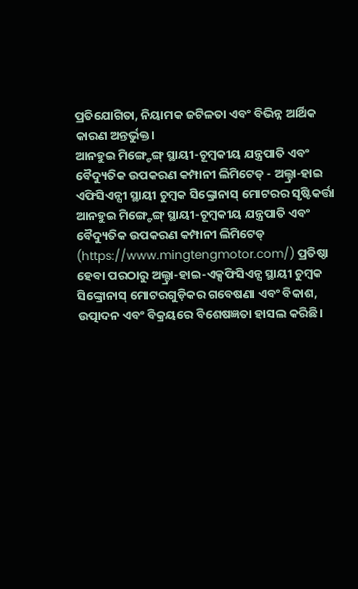ପ୍ରତିଯୋଗିତା, ନିୟାମକ ଜଟିଳତା ଏବଂ ବିଭିନ୍ନ ଆର୍ଥିକ କାରଣ ଅନ୍ତର୍ଭୁକ୍ତ।
ଆନହୁଇ ମିଙ୍ଗ୍ଟେଙ୍ଗ୍ ସ୍ଥାୟୀ-ଚୂମ୍ବକୀୟ ଯନ୍ତ୍ରପାତି ଏବଂ ବୈଦ୍ୟୁତିକ ଉପକରଣ କମ୍ପାନୀ ଲିମିଟେଡ୍ - ଅଲ୍ଟ୍ରା-ହାଇ ଏଫିସିଏନ୍ସୀ ସ୍ଥାୟୀ ଚୁମ୍ବକ ସିଙ୍କ୍ରୋନାସ୍ ମୋଟରର ସୃଷ୍ଟିକର୍ତ୍ତା
ଆନହୁଇ ମିଙ୍ଗ୍ଟେଙ୍ଗ୍ ସ୍ଥାୟୀ-ଚୂମ୍ବକୀୟ ଯନ୍ତ୍ରପାତି ଏବଂ ବୈଦ୍ୟୁତିକ ଉପକରଣ କମ୍ପାନୀ ଲିମିଟେଡ୍ (https://www.mingtengmotor.com/) ପ୍ରତିଷ୍ଠା ହେବା ପରଠାରୁ ଅଲ୍ଟ୍ରା-ହାଇ-ଏକ୍ସଫିସିଏନ୍ସ ସ୍ଥାୟୀ ଚୁମ୍ବକ ସିଙ୍କ୍ରୋନାସ୍ ମୋଟରଗୁଡ଼ିକର ଗବେଷଣା ଏବଂ ବିକାଶ, ଉତ୍ପାଦନ ଏବଂ ବିକ୍ରୟରେ ବିଶେଷଜ୍ଞତା ହାସଲ କରିଛି।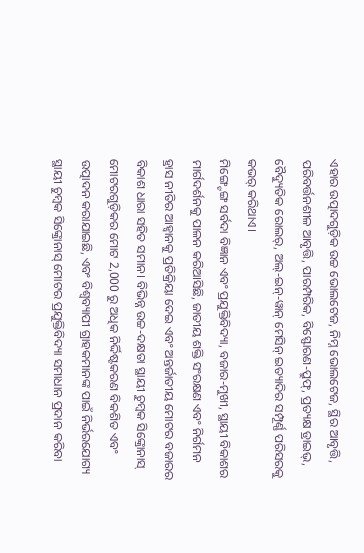ଏହାର ଉତ୍ପାଦଗୁଡ଼ିକ ଉଚ୍ଚ ଭୋଲଟେଜ, ନିମ୍ନ ଭୋଲଟେଜ, ସ୍ଥିର ଆବୃତ୍ତି, ପରିବର୍ତ୍ତନଶୀଳ ଆବୃତ୍ତି, ପାରମ୍ପରିକ, ବିସ୍ଫୋରଣ-ପ୍ରୁଫ୍, ପ୍ରତ୍ୟକ୍ଷ ଡ୍ରାଇଭ୍, ବୈଦ୍ୟୁତିକ ରୋଲର୍, ଅଲ୍-ଇନ୍-ୱାନ୍ ମେସିନ୍ ଇତ୍ୟାଦିର ସମ୍ପୂର୍ଣ୍ଣ ପରିସରକୁ କଭର୍ କରିଥାଏ।
ମିଙ୍ଗ୍ଟେଙ୍ଗ ସର୍ବଦା ବିଜ୍ଞାନ ଏବଂ ପ୍ରଯୁକ୍ତିବିଦ୍ୟା, ବଜାର-ମୁଖୀ, ସ୍ଥାୟୀ ବିକାଶର ମାର୍ଗଦର୍ଶନକୁ ପାଳନ କରିଆସିଛି, ଜାତୀୟ ଶକ୍ତି ସଂରକ୍ଷଣ ଏବଂ ନିର୍ଗମନ ହ୍ରାସ ନୀତିର ଆହ୍ୱାନକୁ ପ୍ରତିକ୍ରିୟା ଦେଇ ଏବଂ ଅନ୍ତର୍ଜାତୀୟ ମୋଟର ବଜାରର ବିକାଶ ଧାରା ସହିତ ସମାନ। ବିଭିନ୍ନ ଉଚ୍ଚ-ଦକ୍ଷତା ସ୍ଥାୟୀ ଚୁମ୍ବକ ସିଙ୍କ୍ରୋନାସ୍ ମୋଟରଗୁଡ଼ିକର ମୋଟ 2,000 ରୁ ଅଧିକ ନିର୍ଦ୍ଦିଷ୍ଟକରଣ ବିକଶିତ ଏବଂ ଉତ୍ପାଦନ କରାଯାଇଛି, ଏବଂ ବିଶ୍ୱବ୍ୟାପୀ ଗ୍ରାହକମାନଙ୍କ ପାଇଁ ନିର୍ଭରଯୋଗ୍ୟ ସ୍ଥାୟୀ ଚୁମ୍ବକ ସିଙ୍କ୍ରୋନାସ୍ ମୋଟର ପ୍ରଯୁକ୍ତିବିଦ୍ୟା ସମାଧାନ ପ୍ରଦାନ କରିବା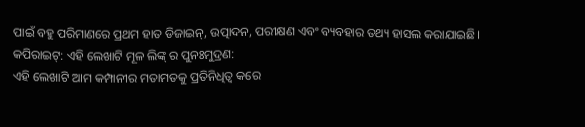ପାଇଁ ବହୁ ପରିମାଣରେ ପ୍ରଥମ ହାତ ଡିଜାଇନ୍, ଉତ୍ପାଦନ, ପରୀକ୍ଷଣ ଏବଂ ବ୍ୟବହାର ତଥ୍ୟ ହାସଲ କରାଯାଇଛି।
କପିରାଇଟ୍: ଏହି ଲେଖାଟି ମୂଳ ଲିଙ୍କ୍ ର ପୁନଃମୁଦ୍ରଣ:
ଏହି ଲେଖାଟି ଆମ କମ୍ପାନୀର ମତାମତକୁ ପ୍ରତିନିଧିତ୍ୱ କରେ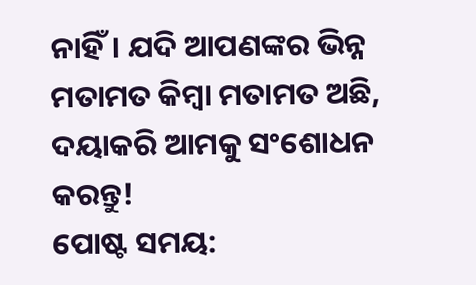ନାହିଁ। ଯଦି ଆପଣଙ୍କର ଭିନ୍ନ ମତାମତ କିମ୍ବା ମତାମତ ଅଛି, ଦୟାକରି ଆମକୁ ସଂଶୋଧନ କରନ୍ତୁ!
ପୋଷ୍ଟ ସମୟ: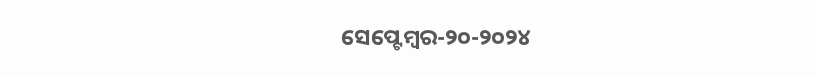ସେପ୍ଟେମ୍ବର-୨୦-୨୦୨୪